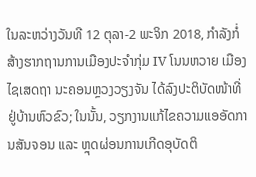ໃນລະຫວ່າງວັນທີ 12 ຕຸລາ-2 ພະຈິກ 2018, ກໍາລັງກໍ່ສ້າງຮາກຖານການເມືອງປະຈໍາກຸ່ມ IV ໂນນຫວາຍ ເມືອງໄຊເສດຖາ ນະຄອນຫຼວງວຽງຈັນ ໄດ້ລົງປະຕິບັດໜ້າທີ່ຢູ່ບ້ານຫົວຂົວ; ໃນນັ້ນ, ວຽກງານແກ້ໄຂຄວາມແອອັດການສັນຈອນ ແລະ ຫຼຸດຜ່ອນການເກີດອຸບັດຕິ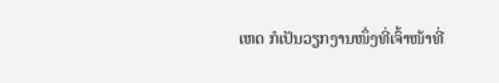ເຫດ ກໍເປັນວຽກງານໜຶ່ງທີ່ເຈົ້າໜ້າທີ່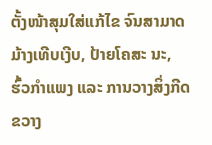ຕັ້ງໜ້າສຸມໃສ່ແກ້ໄຂ ຈົນສາມາດມ້າງເທີບເງີບ, ປ້າຍໂຄສະ ນະ, ຮົ້ວກໍາແພງ ແລະ ການວາງສິ່ງກີດຂວາງ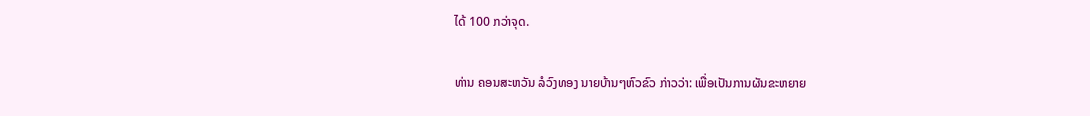ໄດ້ 100 ກວ່າຈຸດ.

ທ່ານ ຄອນສະຫວັນ ລໍວົງທອງ ນາຍບ້ານໆຫົວຂົວ ກ່າວວ່າ: ເພື່ອເປັນການຜັນຂະຫຍາຍ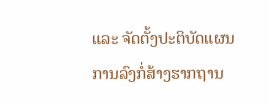ແລະ ຈັດຕັ້ງປະຕິບັດແຜນການລົງກໍ່ສ້າງຮາກຖານ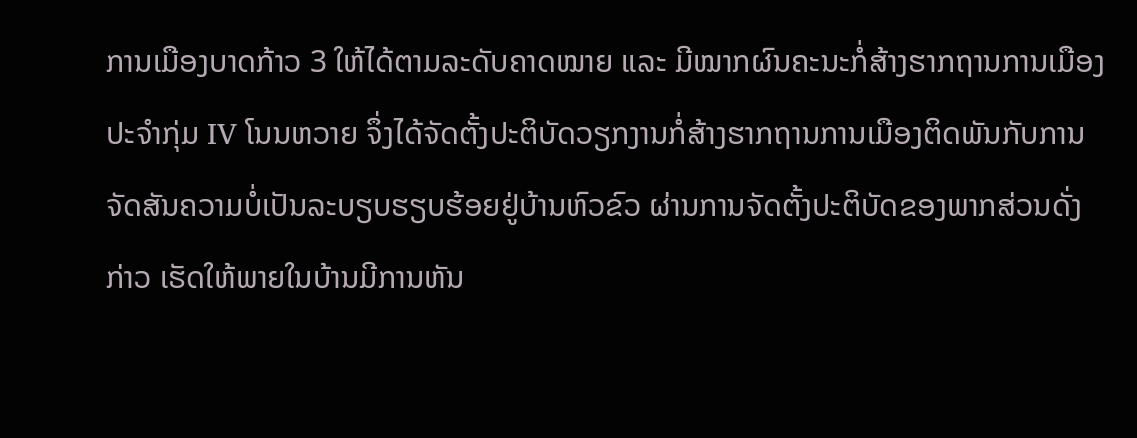ການເມືອງບາດກ້າວ 3 ໃຫ້ໄດ້ຕາມລະດັບຄາດໝາຍ ແລະ ມີໝາກຜົນຄະນະກໍ່ສ້າງຮາກຖານການເມືອງປະຈໍາກຸ່ມ IV ໂນນຫວາຍ ຈຶ່ງໄດ້ຈັດຕັ້ງປະຕິບັດວຽກງານກໍ່ສ້າງຮາກຖານການເມືອງຕິດພັນກັບການຈັດສັນຄວາມບໍ່ເປັນລະບຽບຮຽບຮ້ອຍຢູ່ບ້ານຫົວຂົວ ຜ່ານການຈັດຕັ້ງປະຕິບັດຂອງພາກສ່ວນດັ່ງກ່າວ ເຮັດໃຫ້ພາຍໃນບ້ານມີການຫັນ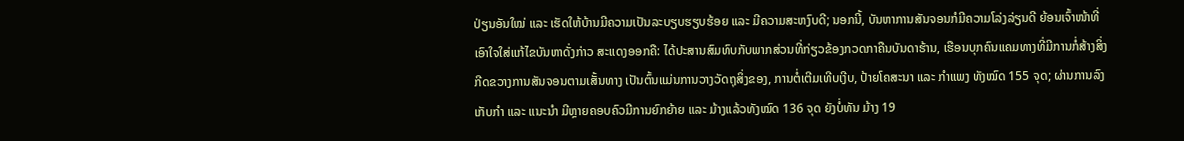ປ່ຽນອັນໃໝ່ ແລະ ເຮັດໃຫ້ບ້ານມີຄວາມເປັນລະບຽບຮຽບຮ້ອຍ ແລະ ມີຄວາມສະຫງົບດີ; ນອກນີ້, ບັນຫາການສັນຈອນກໍມີຄວາມໂລ່ງລ່ຽນດີ ຍ້ອນເຈົ້າໜ້າທີ່ເອົາໃຈໃສ່ແກ້ໄຂບັນຫາດັ່ງກ່າວ ສະແດງອອກຄື: ໄດ້ປະສານສົມທົບກັບພາກສ່ວນທີ່ກ່ຽວຂ້ອງກວດກາຄືນບັນດາຮ້ານ, ເຮືອນບຸກຄົນແຄມທາງທີ່ມີການກໍ່ສ້າງສິ່ງກີດຂວາງການສັນຈອນຕາມເສັ້ນທາງ ເປັນຕົ້ນແມ່ນການວາງວັດຖຸສິ່ງຂອງ, ການຕໍ່ເຕີມເທີບເງີບ, ປ້າຍໂຄສະນາ ແລະ ກໍາແພງ ທັງໝົດ 155 ຈຸດ; ຜ່ານການລົງເກັບກໍາ ແລະ ແນະນໍາ ມີຫຼາຍຄອບຄົວມີການຍົກຍ້າຍ ແລະ ມ້າງແລ້ວທັງໝົດ 136 ຈຸດ ຍັງບໍ່ທັນ ມ້າງ 19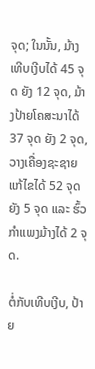ຈຸດ; ໃນນັ້ນ, ມ້າງເທີບເງີບໄດ້ 45 ຈຸດ ຍັງ 12 ຈຸດ, ມ້າງປ້າຍໂຄສະນາໄດ້ 37 ຈຸດ ຍັງ 2 ຈຸດ, ວາງເຄື່ອງຊະຊາຍແກ້ໄຂໄດ້ 52 ຈຸດ ຍັງ 5 ຈຸດ ແລະ ຮົ້ວກໍາແພງມ້າງໄດ້ 2 ຈຸດ.

ຕໍ່ກັບເທີບເງີບ, ປ້າຍ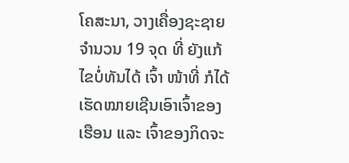ໂຄສະນາ, ວາງເຄື່ອງຊະຊາຍຈໍານວນ 19 ຈຸດ ທີ່ ຍັງແກ້ໄຂບໍ່ທັນໄດ້ ເຈົ້າ ໜ້າທີ່ ກໍໄດ້ເຮັດໝາຍເຊີນເອົາເຈົ້າຂອງເຮືອນ ແລະ ເຈົ້າຂອງກິດຈະ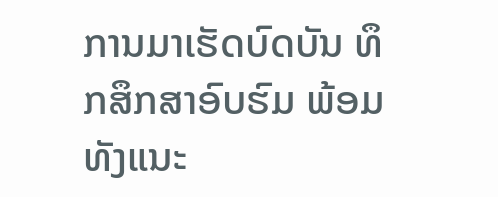ການມາເຮັດບົດບັນ ທຶກສຶກສາອົບຮົມ ພ້ອມທັງແນະ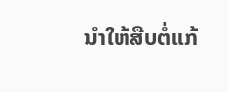ນໍາໃຫ້ສືບຕໍ່ແກ້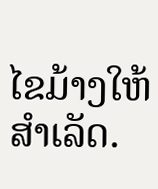ໄຂມ້າງໃຫ້ສໍາເລັດ.